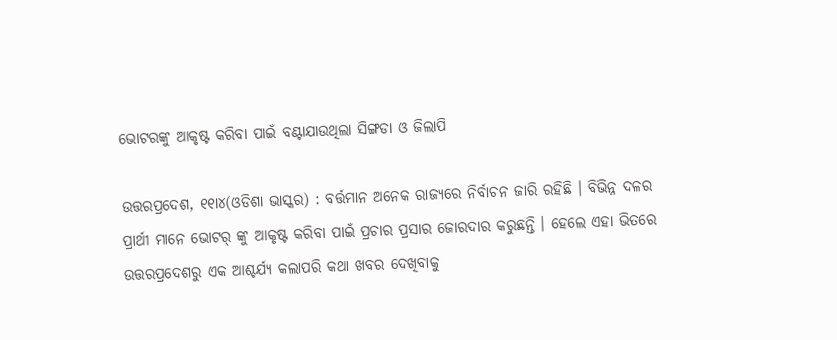ଭୋଟରଙ୍କୁ ଆକୃଷ୍ଟ କରିବା ପାଇଁ ବଣ୍ଟାଯାଉଥିଲା ସିଙ୍ଗଡା ଓ ଜିଲାପି

ଉତ୍ତରପ୍ରଦେଶ, ୧୧ା୪(ଓଡିଶା ଭାସ୍କର) : ବର୍ତ୍ତମାନ ଅନେକ ରାଜ୍ୟରେ ନିର୍ବାଚନ ଜାରି ରହିଛି । ବିଭିନ୍ନ ଦଳର ପ୍ରାର୍ଥୀ ମାନେ ଭୋଟର୍ ଙ୍କୁ ଆକୃଷ୍ଟ କରିବା ପାଇଁ ପ୍ରଚାର ପ୍ରସାର ଜୋରଦାର କରୁଛନ୍ତି । ହେଲେ ଏହା ଭିତରେ ଉତ୍ତରପ୍ରଦେଶରୁ ଏକ ଆଶ୍ଚର୍ଯ୍ୟ କଲାପରି କଥା ଖବର ଦେଖିବାକୁ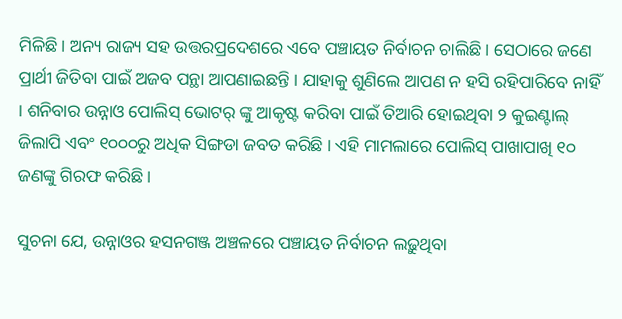ମିଳିଛି । ଅନ୍ୟ ରାଜ୍ୟ ସହ ଉତ୍ତରପ୍ରଦେଶରେ ଏବେ ପଞ୍ଚାୟତ ନିର୍ବାଚନ ଚାଲିଛି । ସେଠାରେ ଜଣେ ପ୍ରାର୍ଥୀ ଜିତିବା ପାଇଁ ଅଜବ ପନ୍ଥା ଆପଣାଇଛନ୍ତି । ଯାହାକୁ ଶୁଣିଲେ ଆପଣ ନ ହସି ରହିପାରିବେ ନାହିଁ । ଶନିବାର ଉନ୍ନାଓ ପୋଲିସ୍ ଭୋଟର୍ ଙ୍କୁ ଆକୃଷ୍ଟ କରିବା ପାଇଁ ତିଆରି ହୋଇଥିବା ୨ କୁଇଣ୍ଟାଲ୍ ଜିଲାପି ଏବଂ ୧୦୦୦ରୁ ଅଧିକ ସିଙ୍ଗଡା ଜବତ କରିଛି । ଏହି ମାମଲାରେ ପୋଲିସ୍ ପାଖାପାଖି ୧୦ ଜଣଙ୍କୁ ଗିରଫ କରିଛି ।

ସୁଚନା ଯେ, ଉନ୍ନାଓର ହସନଗଞ୍ଜ ଅଞ୍ଚଳରେ ପଞ୍ଚାୟତ ନିର୍ବାଚନ ଲଢ଼ୁଥିବା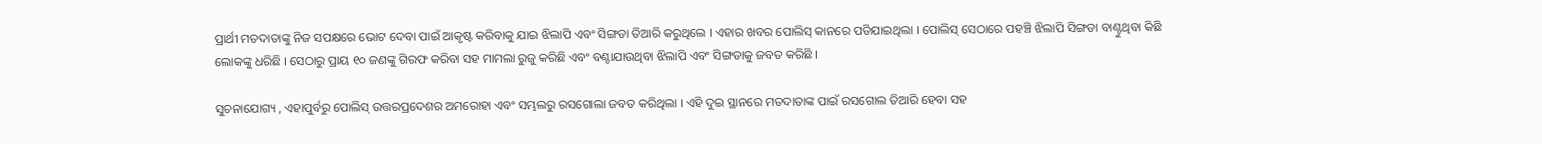ପ୍ରାର୍ଥୀ ମତଦାତାଙ୍କୁ ନିଜ ସପକ୍ଷରେ ଭୋଟ ଦେବା ପାଇଁ ଆକୃଷ୍ଟ କରିବାକୁ ଯାଇ ଝିଲାପି ଏବଂ ସିଙ୍ଗଡା ତିଆରି କରୁଥିଲେ । ଏହାର ଖବର ପୋଲିସ୍ କାନରେ ପଡିଯାଇଥିଲା । ପୋଲିସ୍ ସେଠାରେ ପହଞ୍ଚି ଝିଲାପି ସିଙ୍ଗଡା ବାଣ୍ଟୁଥିବା କିଛି ଲୋକଙ୍କୁ ଧରିଛି । ସେଠାରୁ ପ୍ରାୟ ୧୦ ଜଣଙ୍କୁ ଗିରଫ କରିବା ସହ ମାମଲା ରୁଜୁ କରିଛି ଏବଂ ବଣ୍ଟାଯାଉଥିବା ଝିଲାପି ଏବଂ ସିଙ୍ଗଡାକୁ ଜବତ କରିଛି ।

ସୁଚନାଯୋଗ୍ୟ , ଏହାପୁର୍ବରୁ ପୋଲିସ୍ ଉତ୍ତରପ୍ରଦେଶର ଅମରୋହା ଏବଂ ସମ୍ଭଲରୁ ରସଗୋଲା ଜବତ କରିଥିଲା । ଏହି ଦୁଇ ସ୍ଥାନରେ ମତଦାତାଙ୍କ ପାଇଁ ରସଗୋଲ ତିଆରି ହେବା ସହ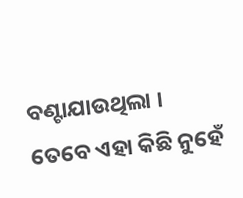ବଣ୍ଟାଯାଉଥିଲା । ତେବେ ଏହା କିଛି ନୁହେଁ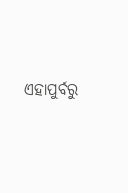ଏହାପୁର୍ବରୁ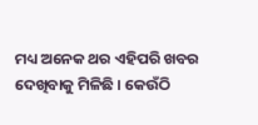ମଧ୍ୟ ଅନେକ ଥର ଏହିପରି ଖବର ଦେଖିବାକୁ ମିଳିଛି । କେଉଁଠି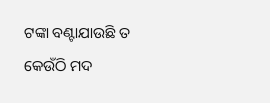ଟଙ୍କା ବଣ୍ଟାଯାଉଛି ତ କେଉଁଠି ମଦ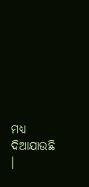ମଧ୍ୟ ଦିଆଯାଉଛି ।